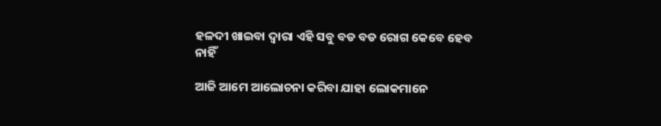ହଳଦୀ ଖାଇବା ଦ୍ଵାରା ଏହି ସବୁ ବଡ ବଡ ରୋଗ କେବେ ହେବ ନାହିଁ

ଆଜି ଆମେ ଆଲୋଚନା କରିବା ଯାହା ଲୋକମାନେ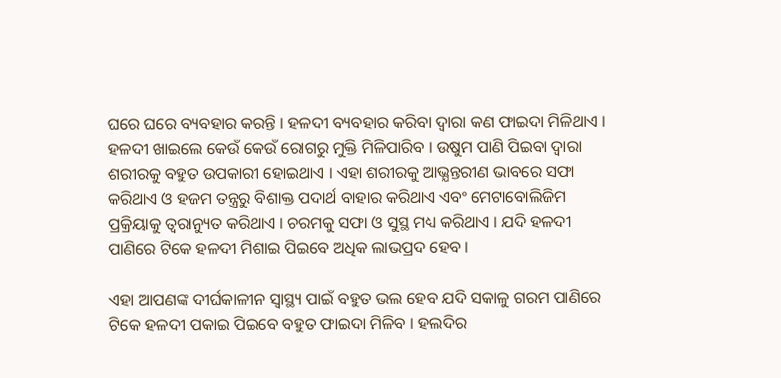ଘରେ ଘରେ ବ୍ୟବହାର କରନ୍ତି । ହଳଦୀ ବ୍ୟବହାର କରିବା ଦ୍ଵାରା କଣ ଫାଇଦା ମିଳିଥାଏ । ହଳଦୀ ଖାଇଲେ କେଉଁ କେଉଁ ରୋଗରୁ ମୁକ୍ତି ମିଳିପାରିବ । ଉଷୁମ ପାଣି ପିଇବା ଦ୍ଵାରା ଶରୀରକୁ ବହୁତ ଉପକାରୀ ହୋଇଥାଏ । ଏହା ଶରୀରକୁ ଆଭ୍ଯନ୍ତରୀଣ ଭାବରେ ସଫା କରିଥାଏ ଓ ହଜମ ତନ୍ତ୍ରରୁ ବିଶାକ୍ତ ପଦାର୍ଥ ବାହାର କରିଥାଏ ଏବଂ ମେଟାବୋଲିଜିମ ପ୍ରକ୍ରିୟାକୁ ତ୍ଵରାନ୍ୟୁତ କରିଥାଏ । ଚରମକୁ ସଫା ଓ ସୁସ୍ଥ ମଧ୍ୟ କରିଥାଏ । ଯଦି ହଳଦୀ ପାଣିରେ ଟିକେ ହଳଦୀ ମିଶାଇ ପିଇବେ ଅଧିକ ଲାଭପ୍ରଦ ହେବ ।

ଏହା ଆପଣଙ୍କ ଦୀର୍ଘକାଳୀନ ସ୍ୱାସ୍ଥ୍ୟ ପାଇଁ ବହୁତ ଭଲ ହେବ ଯଦି ସକାଳୁ ଗରମ ପାଣିରେ ଟିକେ ହଳଦୀ ପକାଇ ପିଇବେ ବହୁତ ଫାଇଦା ମିଳିବ । ହଲଦିର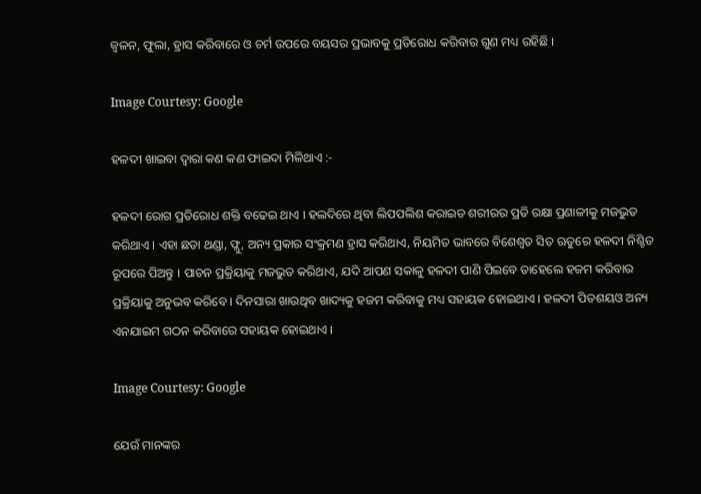ଜ୍ଵଳନ, ଫୁଲା, ହ୍ରାସ କରିବାରେ ଓ ଚର୍ମ ଉପରେ ବୟସର ପ୍ରଭାବକୁ ପ୍ରତିରୋଧ କରିବାର ଗୁଣ ମଧ୍ୟ ରହିଛି ।

Image Courtesy: Google

ହଳଦୀ ଖାଇବା ଦ୍ଵାରା କଣ କଣ ଫାଇଦା ମିଳିଥାଏ :-

ହଳଦୀ ରୋଗ ପ୍ରତିରୋଧ ଶକ୍ତି ବଢେଇ ଥାଏ । ହଲଦିରେ ଥିବା ଲିପପଲିଶ କରାଇଡ ଶରୀରର ପ୍ରତି ରକ୍ଷା ପ୍ରଣାଳୀକୁ ମଜଭୁତ କରିଥାଏ । ଏହା ଛଡା ଥଣ୍ଡା, ଫ୍ଲୁ, ଅନ୍ୟ ପ୍ରକାର ସଂକ୍ରମଣ ହ୍ରାସ କରିଥାଏ, ନିୟମିତ ଭାବରେ ବିଶେଶ୍ଵତ ସିତ ଋତୁରେ ହଳଦୀ ନିଶ୍ଚିତ ରୂପରେ ପିଅନ୍ତୁ । ପାଚନ ପ୍ରକ୍ରିୟାକୁ ମଜଭୁତ କରିଥାଏ, ଯଦି ଆପଣ ସକାଳୁ ହଳଦୀ ପାଣି ପିଇବେ ତାହେଲେ ହଜମ କରିବାର ପ୍ରକ୍ରିୟାକୁ ଅନୁଭବ କରିବେ । ଦିନସାରା ଖାଉଥିବ ଖାଦ୍ୟକୁ ହଜମ କରିବାକୁ ମଧ୍ୟ ସହାୟକ ହୋଇଥାଏ । ହଳଦୀ ପିତଶୟଓ ଅନ୍ୟ ଏନଯାଇମ ଗଠନ କରିବାରେ ସହାୟକ ହୋଇଥାଏ ।

Image Courtesy: Google

ଯେଉଁ ମାନଙ୍କର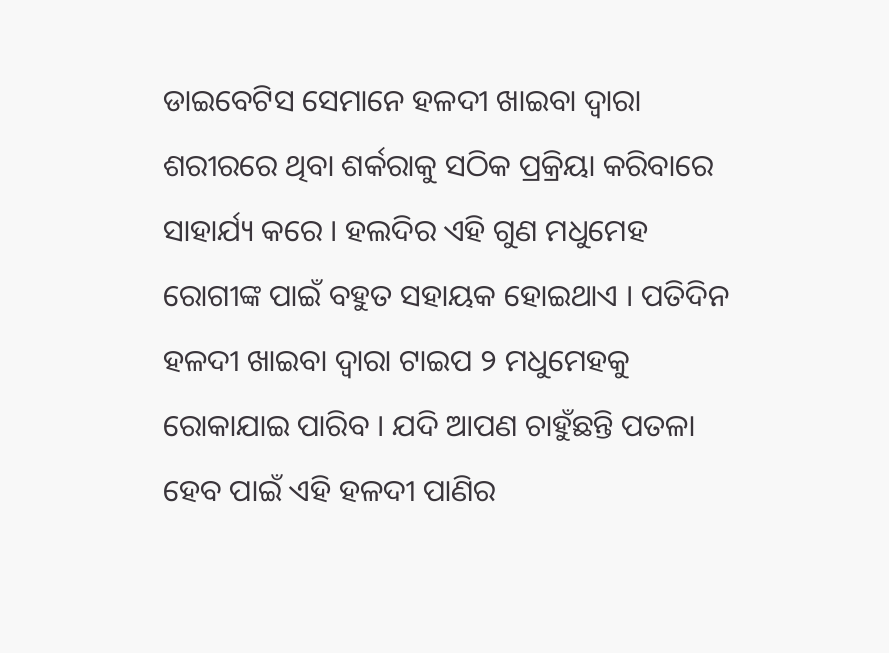ଡାଇବେଟିସ ସେମାନେ ହଳଦୀ ଖାଇବା ଦ୍ଵାରା ଶରୀରରେ ଥିବା ଶର୍କରାକୁ ସଠିକ ପ୍ରକ୍ରିୟା କରିବାରେ ସାହାର୍ଯ୍ୟ କରେ । ହଲଦିର ଏହି ଗୁଣ ମଧୁମେହ ରୋଗୀଙ୍କ ପାଇଁ ବହୁତ ସହାୟକ ହୋଇଥାଏ । ପତିଦିନ ହଳଦୀ ଖାଇବା ଦ୍ଵାରା ଟାଇପ ୨ ମଧୁମେହକୁ ରୋକାଯାଇ ପାରିବ । ଯଦି ଆପଣ ଚାହୁଁଛନ୍ତି ପତଳା ହେବ ପାଇଁ ଏହି ହଳଦୀ ପାଣିର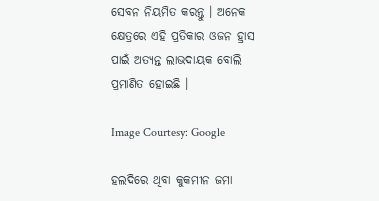ସେବନ ନିୟମିତ କରନ୍ତୁ । ଅନେକ କ୍ଷେତ୍ରରେ ଏହି ପ୍ରତିକାର ଓଜନ ହ୍ରାସ ପାଇଁ ଅତ୍ୟନ୍ତ ଲାଭଦାୟକ ବୋଲି ପ୍ରମାଣିତ ହୋଇଛି ।

Image Courtesy: Google

ହଲଦିରେ ଥିବା କୁକମୀନ ଜମା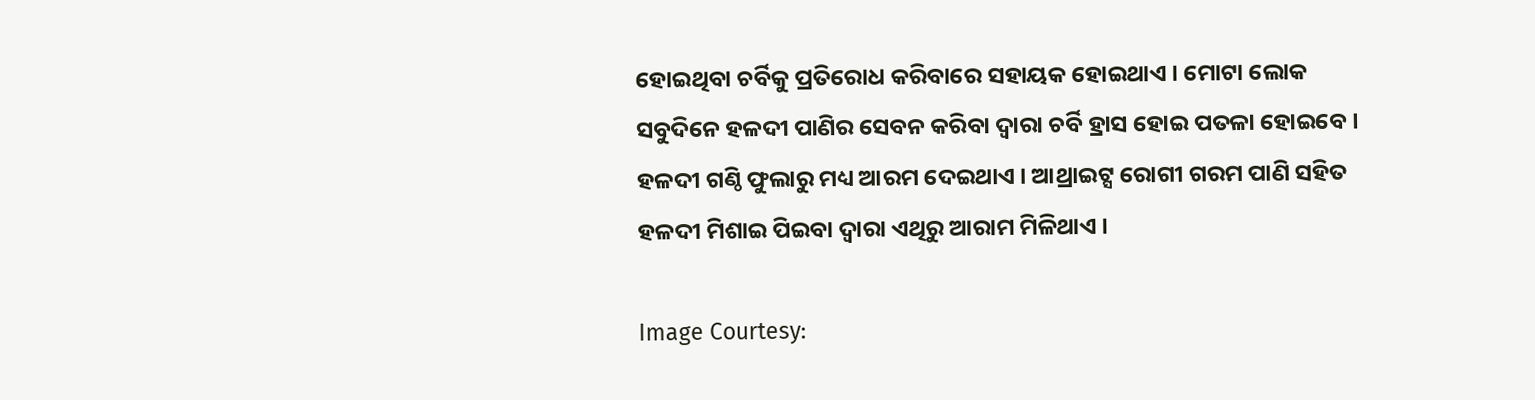ହୋଇଥିବା ଚର୍ବିକୁ ପ୍ରତିରୋଧ କରିବାରେ ସହାୟକ ହୋଇଥାଏ । ମୋଟା ଲୋକ ସବୁଦିନେ ହଳଦୀ ପାଣିର ସେବନ କରିବା ଦ୍ଵାରା ଚର୍ବି ହ୍ରାସ ହୋଇ ପତଳା ହୋଇବେ । ହଳଦୀ ଗଣ୍ଠି ଫୁଲାରୁ ମଧ୍ୟ ଆରମ ଦେଇଥାଏ । ଆଥ୍ରାଇଟ୍ସ ରୋଗୀ ଗରମ ପାଣି ସହିତ ହଳଦୀ ମିଶାଇ ପିଇବା ଦ୍ଵାରା ଏଥିରୁ ଆରାମ ମିଳିଥାଏ ।

Image Courtesy: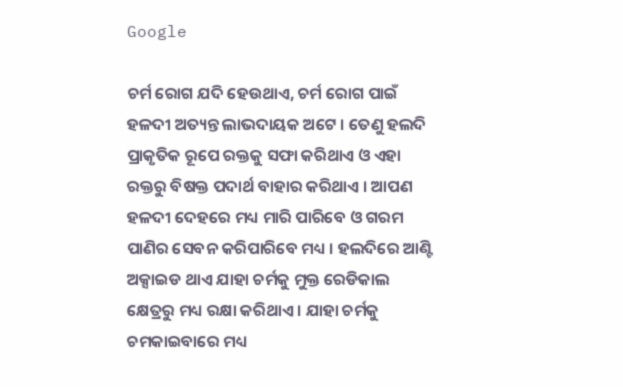Google

ଚର୍ମ ରୋଗ ଯଦି ହେଉଥାଏ, ଚର୍ମ ରୋଗ ପାଇଁ ହଳଦୀ ଅତ୍ୟନ୍ତ ଲାଭଦାୟକ ଅଟେ । ତେଣୁ ହଲଦି ପ୍ରାକୃତିକ ରୂପେ ରକ୍ତକୁ ସଫା କରିଥାଏ ଓ ଏହା ରକ୍ତରୁ ବିଷକ୍ତ ପଦାର୍ଥ ବାହାର କରିଥାଏ । ଆପଣ ହଳଦୀ ଦେହରେ ମଧ୍ୟ ମାରି ପାରିବେ ଓ ଗରମ ପାଣିର ସେବନ କରିପାରିବେ ମଧ୍ୟ । ହଲଦିରେ ଆଣ୍ଟି ଅକ୍ସାଇଡ ଥାଏ ଯାହା ଚର୍ମକୁ ମୁକ୍ତ ରେଡିକାଲ କ୍ଷେତ୍ରରୁ ମଧ୍ୟ ରକ୍ଷା କରିଥାଏ । ଯାହା ଚର୍ମକୁ ଚମକାଇବାରେ ମଧ୍ୟ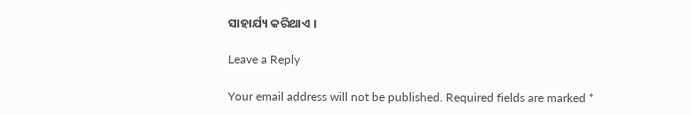ସାହାର୍ଯ୍ୟ କରିଥାଏ ।

Leave a Reply

Your email address will not be published. Required fields are marked *